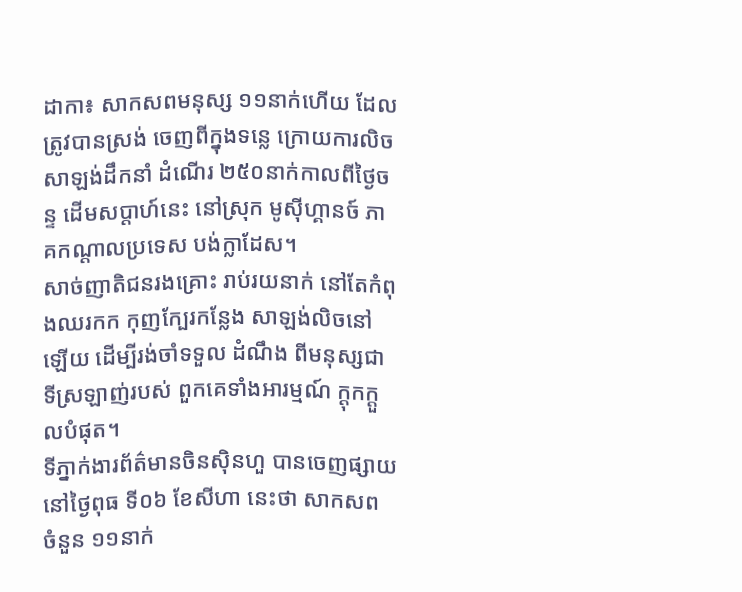ដាកា៖ សាកសពមនុស្ស ១១នាក់ហើយ ដែលត្រូវបានស្រង់ ចេញពីក្នុងទន្លេ ក្រោយការលិច សាឡង់ដឹកនាំ ដំណើរ ២៥០នាក់កាលពីថ្ងៃចន្ទ ដើមសប្តាហ៍នេះ នៅស្រុក មូស៊ីហ្គានច៍ ភាគកណ្តាលប្រទេស បង់ក្លាដែស។
សាច់ញាតិជនរងគ្រោះ រាប់រយនាក់ នៅតែកំពុងឈរកក កុញក្បែរកន្លែង សាឡង់លិចនៅឡើយ ដើម្បីរង់ចាំទទួល ដំណឹង ពីមនុស្សជាទីស្រឡាញ់របស់ ពួកគេទាំងអារម្មណ៍ ក្តុកក្តួលបំផុត។
ទីភ្នាក់ងារព័ត៌មានចិនស៊ិនហួ បានចេញផ្សាយនៅថ្ងៃពុធ ទី០៦ ខែសីហា នេះថា សាកសព ចំនួន ១១នាក់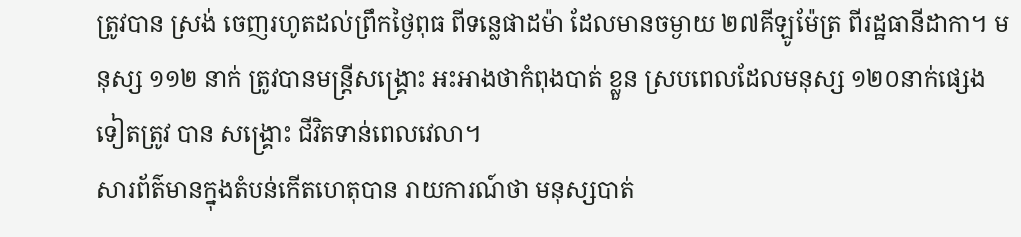ត្រូវបាន ស្រង់ ចេញរហូតដល់ព្រឹកថ្ងៃពុធ ពីទន្លេផាដម៉ា ដែលមានចម្ងាយ ២៧គីឡូម៉ែត្រ ពីរដ្ឋធានីដាកា។ មនុស្ស ១១២ នាក់ ត្រូវបានមន្ត្រីសង្គ្រោះ អះអាងថាកំពុងបាត់ ខ្លួន ស្របពេលដែលមនុស្ស ១២០នាក់ផ្សេងទៀតត្រូវ បាន សង្គ្រោះ ជីវិតទាន់ពេលវេលា។
សារព័ត៌មានក្នុងតំបន់កើតហេតុបាន រាយការណ៍ថា មនុស្សបាត់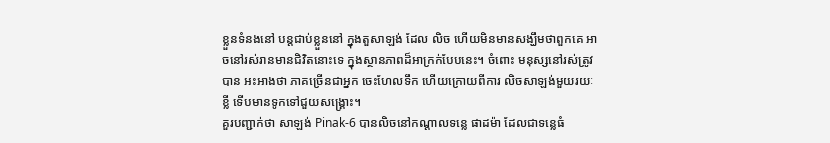ខ្លួនទំនងនៅ បន្តជាប់ខ្លួននៅ ក្នុងតួសាឡង់ ដែល លិច ហើយមិនមានសង្ឃឹមថាពួកគេ អាចនៅរស់រានមានជិវិតនោះទេ ក្នុងស្ថានភាពដ៏អាក្រក់បែបនេះ។ ចំពោះ មនុស្សនៅរស់ត្រូវបាន អះអាងថា ភាគច្រើនជាអ្នក ចេះហែលទឹក ហើយក្រោយពីការ លិចសាឡង់មួយរយៈខ្លី ទើបមានទូកទៅជួយសង្គ្រោះ។
គួរបញ្ជាក់ថា សាឡង់ Pinak-6 បានលិចនៅកណ្តាលទន្លេ ផាដម៉ា ដែលជាទន្លេធំ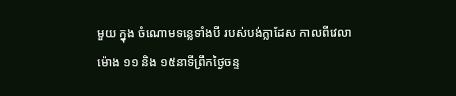មួយ ក្នុង ចំណោមទន្លេទាំងបី របស់បង់ក្លាដែស កាលពីវេលាម៉ោង ១១ និង ១៥នាទីព្រឹកថ្ងៃចន្ទ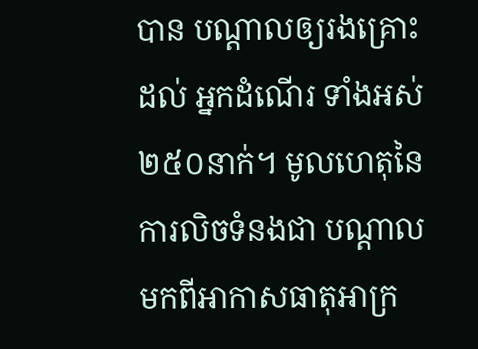បាន បណ្តាលឲ្យរងគ្រោះដល់ អ្នកដំណើរ ទាំងអស់ ២៥០នាក់។ មូលហេតុនៃការលិចទំនងជា បណ្តាលមកពីអាកាសធាតុអាក្រ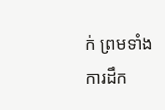ក់ ព្រមទាំងការដឹក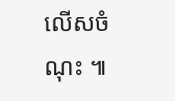លើសចំណុះ ៕